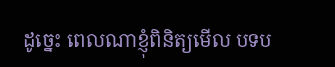ដូច្នេះ ពេលណាខ្ញុំពិនិត្យមើល បទប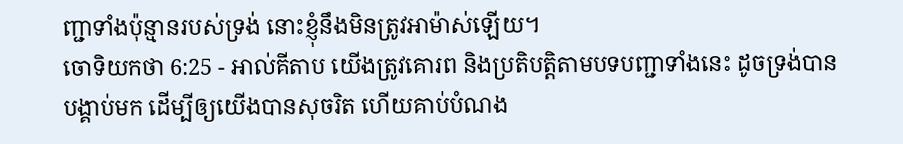ញ្ជាទាំងប៉ុន្មានរបស់ទ្រង់ នោះខ្ញុំនឹងមិនត្រូវអាម៉ាស់ឡើយ។
ចោទិយកថា 6:25 - អាល់គីតាប យើងត្រូវគោរព និងប្រតិបត្តិតាមបទបញ្ជាទាំងនេះ ដូចទ្រង់បានបង្គាប់មក ដើម្បីឲ្យយើងបានសុចរិត ហើយគាប់បំណង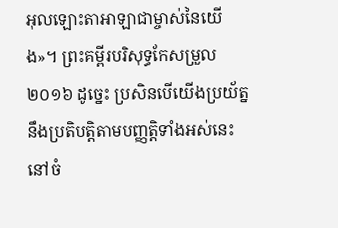អុលឡោះតាអាឡាជាម្ចាស់នៃយើង»។ ព្រះគម្ពីរបរិសុទ្ធកែសម្រួល ២០១៦ ដូច្នេះ ប្រសិនបើយើងប្រយ័ត្ននឹងប្រតិបត្តិតាមបញ្ញត្តិទាំងអស់នេះ នៅចំ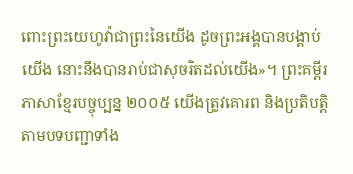ពោះព្រះយេហូវ៉ាជាព្រះនៃយើង ដូចព្រះអង្គបានបង្គាប់យើង នោះនឹងបានរាប់ជាសុចរិតដល់យើង»។ ព្រះគម្ពីរភាសាខ្មែរបច្ចុប្បន្ន ២០០៥ យើងត្រូវគោរព និងប្រតិបត្តិតាមបទបញ្ជាទាំង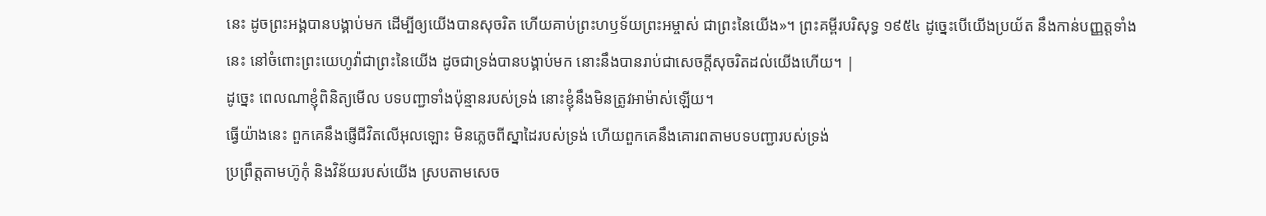នេះ ដូចព្រះអង្គបានបង្គាប់មក ដើម្បីឲ្យយើងបានសុចរិត ហើយគាប់ព្រះហឫទ័យព្រះអម្ចាស់ ជាព្រះនៃយើង»។ ព្រះគម្ពីរបរិសុទ្ធ ១៩៥៤ ដូច្នេះបើយើងប្រយ័ត នឹងកាន់បញ្ញត្តទាំងនេះ នៅចំពោះព្រះយេហូវ៉ាជាព្រះនៃយើង ដូចជាទ្រង់បានបង្គាប់មក នោះនឹងបានរាប់ជាសេចក្ដីសុចរិតដល់យើងហើយ។ |
ដូច្នេះ ពេលណាខ្ញុំពិនិត្យមើល បទបញ្ជាទាំងប៉ុន្មានរបស់ទ្រង់ នោះខ្ញុំនឹងមិនត្រូវអាម៉ាស់ឡើយ។
ធ្វើយ៉ាងនេះ ពួកគេនឹងផ្ញើជីវិតលើអុលឡោះ មិនភ្លេចពីស្នាដៃរបស់ទ្រង់ ហើយពួកគេនឹងគោរពតាមបទបញ្ជារបស់ទ្រង់
ប្រព្រឹត្តតាមហ៊ូកុំ និងវិន័យរបស់យើង ស្របតាមសេច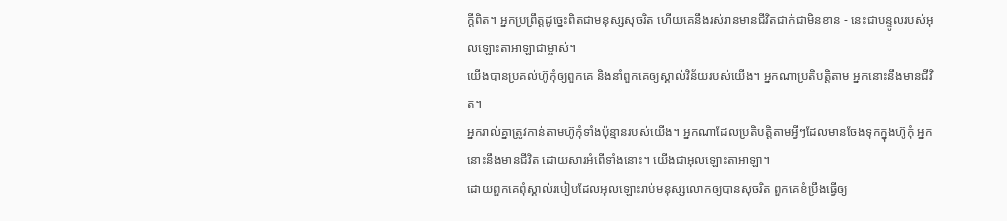ក្ដីពិត។ អ្នកប្រព្រឹត្តដូច្នេះពិតជាមនុស្សសុចរិត ហើយគេនឹងរស់រានមានជីវិតជាក់ជាមិនខាន - នេះជាបន្ទូលរបស់អុលឡោះតាអាឡាជាម្ចាស់។
យើងបានប្រគល់ហ៊ូកុំឲ្យពួកគេ និងនាំពួកគេឲ្យស្គាល់វិន័យរបស់យើង។ អ្នកណាប្រតិបត្តិតាម អ្នកនោះនឹងមានជីវិត។
អ្នករាល់គ្នាត្រូវកាន់តាមហ៊ូកុំទាំងប៉ុន្មានរបស់យើង។ អ្នកណាដែលប្រតិបត្តិតាមអ្វីៗដែលមានចែងទុកក្នុងហ៊ូកុំ អ្នកនោះនឹងមានជីវិត ដោយសារអំពើទាំងនោះ។ យើងជាអុលឡោះតាអាឡា។
ដោយពួកគេពុំស្គាល់របៀបដែលអុលឡោះរាប់មនុស្សលោកឲ្យបានសុចរិត ពួកគេខំប្រឹងធ្វើឲ្យ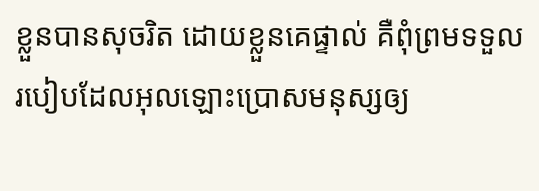ខ្លួនបានសុចរិត ដោយខ្លួនគេផ្ទាល់ គឺពុំព្រមទទួលរបៀបដែលអុលឡោះប្រោសមនុស្សឲ្យ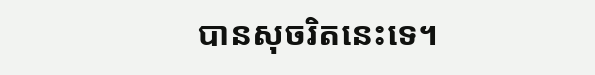បានសុចរិតនេះទេ។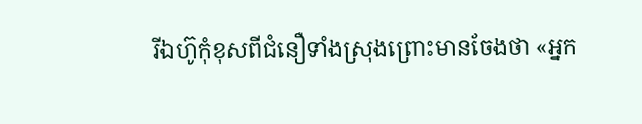រីឯហ៊ូកុំខុសពីជំនឿទាំងស្រុងព្រោះមានចែងថា «អ្នក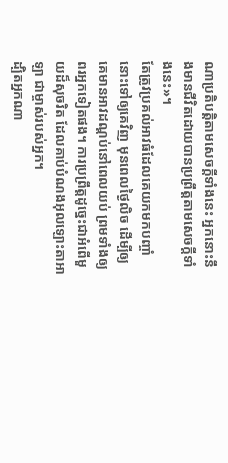ណាប្រតិបត្ដិតាមសេចក្ដីទាំងនេះ អ្នកនោះនឹងមានជីវិតដោយបានប្រព្រឹត្ដតាមសេចក្ដីទាំងនេះ»។
តែត្រូវប្រគល់អាវធំដែលគេយកមកបញ្ចាំនោះទៅឲ្យគេវិញ មុនពេលថ្ងៃលិច ដើម្បីឲ្យគេមានអាវដណ្តប់នៅពេលយប់ ព្រមទាំងឲ្យពរអ្នកទៀតផង។ ការប្រព្រឹត្តដូច្នេះជាអំពើមួយដ៏សុចរិត ដែលគាប់បំណងអុលឡោះតាអាឡា ជាម្ចាស់របស់អ្នក។
ដ្បិតអ្នកណា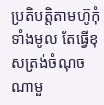ប្រតិបត្ដិតាមហ៊ូកុំទាំងមូល តែធ្វើខុសត្រង់ចំណុចណាមួ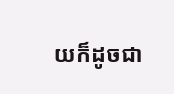យក៏ដូចជា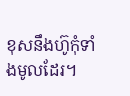ខុសនឹងហ៊ូកុំទាំងមូលដែរ។